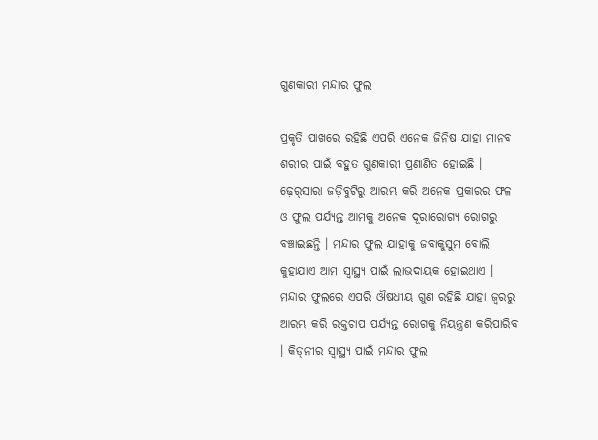ଗୁଣକାରୀ ମନ୍ଦାର ଫୁଲ

ପ୍ରକୃତି ପାଖରେ ରହିଛି ଏପରି ଏନେକ ଜିନିଷ ଯାହା ମାନବ ଶରୀର ପାଇଁ ବହୁତ ଗୁଣକାରୀ ପ୍ରଣାଣିତ ହୋଇଛି । ଢ଼େର୍‌ସାରା ଜଡ଼ିବୁଟିରୁ ଆରମ୍ଭ କରି ଅନେକ ପ୍ରକାରର ଫଳ ଓ ଫୁଲ ପର୍ଯ୍ୟନ୍ତ ଆମକୁ ଅନେକ ଦୂରାରୋଗ୍ୟ ରୋଗରୁ ବଞ୍ଚାଇଛନ୍ତି । ମନ୍ଦାର ଫୁଲ ଯାହାକୁ ଜବାକୁସୁମ ବୋଲି କୁହାଯାଏ ଆମ ସ୍ୱାସ୍ଥ୍ୟ ପାଇଁ ଲାଭଦାୟକ ହୋଇଥାଏ । ମନ୍ଦାର ଫୁଲରେ ଏପରି ଔଷଧୀୟ ଗୁଣ ରହିଛି ଯାହା ଜ୍ୱରରୁ ଆରମ୍ଭ କରି ରକ୍ତଚାପ ପର୍ଯ୍ୟନ୍ତ ରୋଗକୁ ନିୟନ୍ତ୍ରଣ କରିପାରିବ । କିଡ୍‌ନୀର ସ୍ୱାସ୍ଥ୍ୟ ପାଇଁ ମନ୍ଦାର ଫୁଲ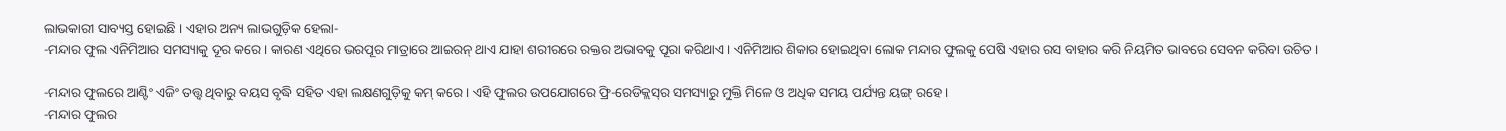ଲାଭକାରୀ ସାବ୍ୟସ୍ତ ହୋଇଛି । ଏହାର ଅନ୍ୟ ଲାଭଗୁଡ଼ିକ ହେଲା-
-ମନ୍ଦାର ଫୁଲ ଏନିମିଆର ସମସ୍ୟାକୁ ଦୂର କରେ । କାରଣ ଏଥିରେ ଭରପୂର ମାତ୍ରାରେ ଆଇରନ୍ ଥାଏ ଯାହା ଶରୀରରେ ରକ୍ତର ଅଭାବକୁ ପୂରା କରିଥାଏ । ଏନିମିଆର ଶିକାର ହୋଇଥିବା ଲୋକ ମନ୍ଦାର ଫୁଲକୁ ପେଷି ଏହାର ରସ ବାହାର କରି ନିୟମିତ ଭାବରେ ସେବନ କରିବା ଉଚିତ ।

-ମନ୍ଦାର ଫୁଲରେ ଆଣ୍ଟିଂ ଏଜିଂ ତତ୍ତ୍ୱ ଥିବାରୁ ବୟସ ବୃଦ୍ଧି ସହିତ ଏହା ଲକ୍ଷଣଗୁଡ଼ିକୁ କମ୍ କରେ । ଏହି ଫୁଲର ଉପଯୋଗରେ ଫ୍ରି-ରେଡିକ୍ଲସ୍‌ର ସମସ୍ୟାରୁ ମୁକ୍ତି ମିଳେ ଓ ଅଧିକ ସମୟ ପର୍ଯ୍ୟନ୍ତ ୟଙ୍ଗ୍ ରହେ ।
-ମନ୍ଦାର ଫୁଲର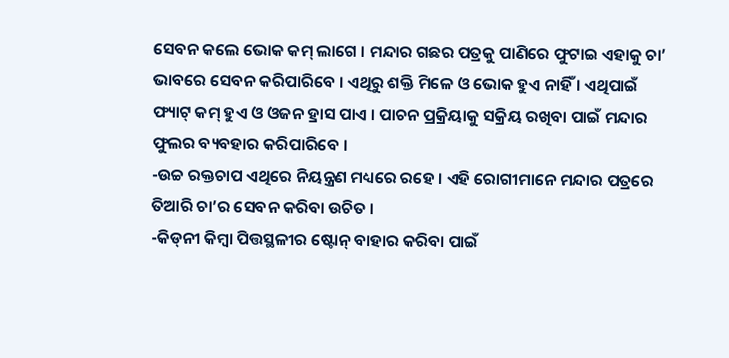ସେବନ କଲେ ଭୋକ କମ୍ ଲାଗେ । ମନ୍ଦାର ଗଛର ପତ୍ରକୁ ପାଣିରେ ଫୁଟାଇ ଏହାକୁ ଚା’ ଭାବରେ ସେବନ କରିପାରିବେ । ଏଥିରୁ ଶକ୍ତି ମିଳେ ଓ ଭୋକ ହୁଏ ନାହିଁ । ଏଥିପାଇଁ ଫ୍ୟାଟ୍ କମ୍ ହୁଏ ଓ ଓଜନ ହ୍ରାସ ପାଏ । ପାଚନ ପ୍ରକ୍ରିୟାକୁ ସକ୍ରିୟ ରଖିବା ପାଇଁ ମନ୍ଦାର ଫୁଲର ବ୍ୟବହାର କରିପାରିବେ ।
-ଉଚ୍ଚ ରକ୍ତଚାପ ଏଥିରେ ନିୟନ୍ତ୍ରଣ ମଧ୍ୟରେ ରହେ । ଏହି ରୋଗୀମାନେ ମନ୍ଦାର ପତ୍ରରେ ତିଆରି ଚା’ର ସେବନ କରିବା ଉଚିତ ।
-କିଡ୍‌ନୀ କିମ୍ବା ପିତ୍ତସ୍ଥଳୀର ଷ୍ଟୋନ୍ ବାହାର କରିବା ପାଇଁ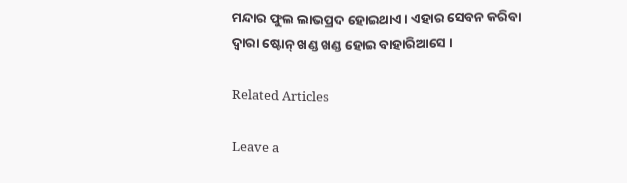ମନ୍ଦାର ଫୁଲ ଲାଭପ୍ରଦ ହୋଇଥାଏ । ଏହାର ସେବନ କରିବା ଦ୍ୱାରା ଷ୍ଟୋନ୍ ଖଣ୍ଡ ଖଣ୍ଡ ହୋଇ ବାହାରିଆସେ ।

Related Articles

Leave a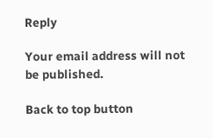Reply

Your email address will not be published.

Back to top button